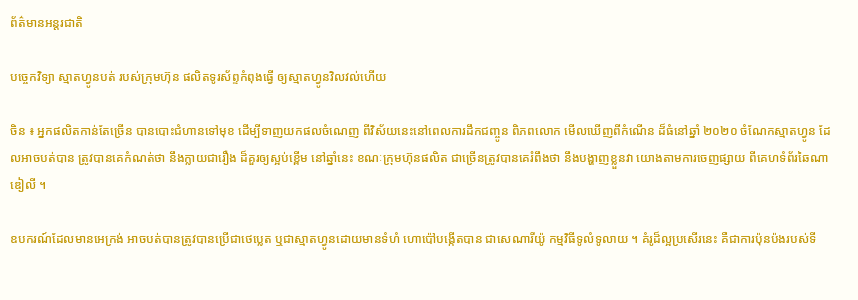ព័ត៌មានអន្តរជាតិ

បច្ចេកវិទ្យា ស្មាតហ្វូនបត់ របស់ក្រុមហ៊ុន ផលិតទូរស័ព្ទកំពុងធ្វើ ឲ្យស្មាតហ្វូនវិលវល់ហើយ

ចិន ៖ អ្នកផលិតកាន់តែច្រើន បានបោះជំហានទៅមុខ ដើម្បីទាញយកផលចំណេញ ពីវិស័យនេះនៅពេលការដឹកជញ្ចូន ពិភពលោក មើលឃើញពីកំណើន ដ៏ធំនៅឆ្នាំ ២០២០ ចំណែកស្មាតហ្វូន ដែលអាចបត់បាន ត្រូវបានគេកំណត់ថា នឹងក្លាយជារឿង ដ៏គួរឲ្យស្អប់ខ្ពើម នៅឆ្នាំនេះ ខណៈក្រុមហ៊ុនផលិត ជាច្រើនត្រូវបានគេរំពឹងថា នឹងបង្ហាញខ្លួនវា យោងតាមការចេញផ្សាយ ពីគេហទំព័រឆៃណាឌៀលី ។

ឧបករណ៍ដែលមានអេក្រង់ អាចបត់បានត្រូវបានប្រើជាថេប្លេត ឬជាស្មាតហ្វូនដោយមានទំហំ ហោប៉ៅបង្កើតបាន ជាសេណារីយ៉ូ កម្មវិធីទូលំទូលាយ ។ គំរូដ៏ល្អប្រសើរនេះ គឺជាការប៉ុនប៉ងរបស់ទី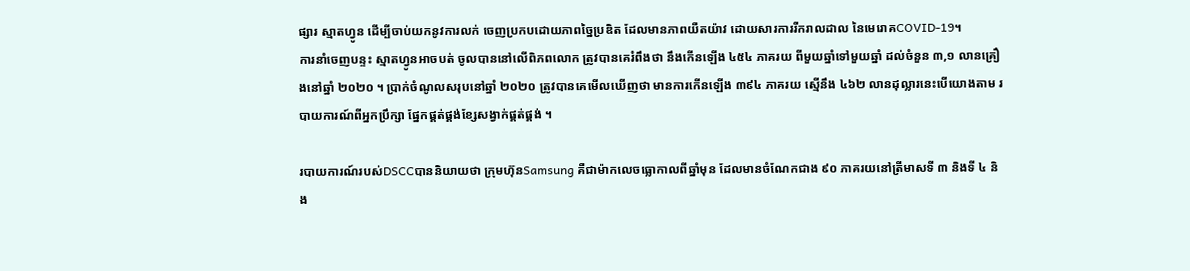ផ្សារ ស្មាតហ្វូន ដើម្បីចាប់យកនូវការលក់ ចេញប្រកបដោយភាពច្នៃប្រឌិត ដែលមានភាពយឺតយ៉ាវ ដោយសារការរីករាលដាល នៃមេរោគCOVID-19។
ការនាំចេញបន្ទះ ស្មាតហ្វូនអាចបត់ ចូលបាននៅលើពិភពលោក ត្រូវបានគេរំពឹងថា នឹងកើនឡើង ៤៥៤ ភាគរយ ពីមួយឆ្នាំទៅមួយឆ្នាំ ដល់ចំនួន ៣,១ លានគ្រឿងនៅឆ្នាំ ២០២០ ។ ប្រាក់ចំណូលសរុបនៅឆ្នាំ ២០២០ ត្រូវបានគេមើលឃើញថា មានការកើនឡើង ៣៩៤ ភាគរយ ស្មើនឹង ៤៦២ លានដុល្លារនេះបើយោងតាម របាយការណ៍ពីអ្នកប្រឹក្សា ផ្នែកផ្គត់ផ្គង់ខ្សែសង្វាក់ផ្គត់ផ្គង់ ។

របាយការណ៍របស់DSCCបាននិយាយថា ក្រុមហ៊ុនSamsung គឺជាម៉ាកលេចធ្លោកាលពីឆ្នាំមុន ដែលមានចំណែកជាង ៩០ ភាគរយនៅត្រីមាសទី ៣ និងទី ៤ និង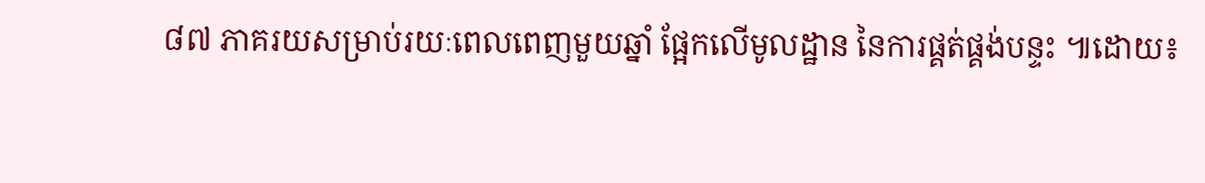៨៧ ភាគរយសម្រាប់រយៈពេលពេញមួយឆ្នាំ ផ្អែកលើមូលដ្ឋាន នៃការផ្គត់ផ្គង់បន្ទះ ៕ដោយ៖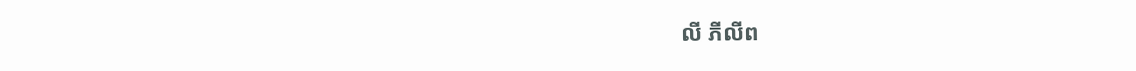លី ភីលីព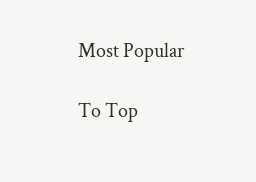Most Popular

To Top